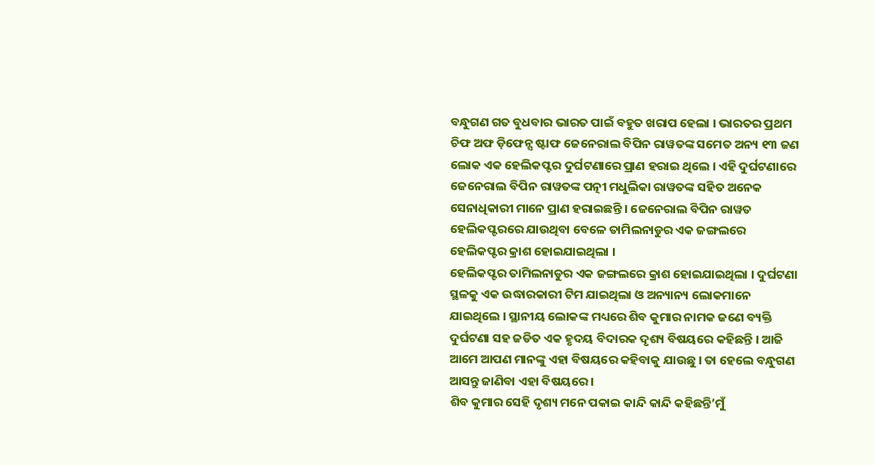ବନ୍ଧୁଗଣ ଗତ ବୁଧବାର ଭାରତ ପାଇଁ ବହୁତ ଖରାପ ହେଲା । ଭାରତର ପ୍ରଥମ ଚିଫ ଅଫ ଡ଼ିଫେନ୍ସ ଷ୍ଟାଫ ଜେନେରାଲ ବିପିନ ରାୱତଙ୍କ ସମେତ ଅନ୍ୟ ୧୩ ଜଣ ଲୋକ ଏକ ହେଲିକପ୍ଟର ଦୁର୍ଘଟଣାରେ ପ୍ରାଣ ହରାଇ ଥିଲେ । ଏହି ଦୁର୍ଘଟଣାରେ ଜେନେରାଲ ବିପିନ ରାୱତଙ୍କ ପତ୍ନୀ ମଧୁଲିକା ରାୱତଙ୍କ ସହିତ ଅନେକ ସେନାଧିକାରୀ ମାନେ ପ୍ରାଣ ହରାଇଛନ୍ତି । ଜେନେରାଲ ବିପିନ ରାୱତ ହେଲିକପ୍ଟରରେ ଯାଉଥିବା ବେଳେ ତାମିଲନାଡୁର ଏକ ଜଙ୍ଗଲରେ ହେଲିକପ୍ଟର କ୍ରାଶ ହୋଇଯାଇଥିଲା ।
ହେଲିକପ୍ଟର ତାମିଲନାଡୁର ଏକ ଜଙ୍ଗଲରେ କ୍ରାଶ ହୋଇଯାଇଥିଲା । ଦୁର୍ଘଟଣା ସ୍ଥଳକୁ ଏକ ଉଦ୍ଧାରକାରୀ ଟିମ ଯାଇଥିଲା ଓ ଅନ୍ୟାନ୍ୟ ଲୋକମାନେ ଯାଇଥିଲେ । ସ୍ଥାନୀୟ ଲୋକଙ୍କ ମଧ୍ୟରେ ଶିବ କୁମାର ନାମକ ଜଣେ ବ୍ୟକ୍ତି ଦୁର୍ଘଟଣା ସହ ଜଡିତ ଏକ ହୃଦୟ ବିଦାରକ ଦୃଶ୍ୟ ବିଷୟରେ କହିଛନ୍ତି । ଆଜି ଆମେ ଆପଣ ମାନଙ୍କୁ ଏହା ବିଷୟରେ କହିବାକୁ ଯାଉଛୁ । ତା ହେଲେ ବନ୍ଧୁଗଣ ଆସନ୍ତୁ ଜାଣିବା ଏହା ବିଷୟରେ ।
ଶିବ କୁମାର ସେହି ଦୃଶ୍ୟ ମନେ ପକାଇ କାନ୍ଦି କାନ୍ଦି କହିଛନ୍ତି’ମୁଁ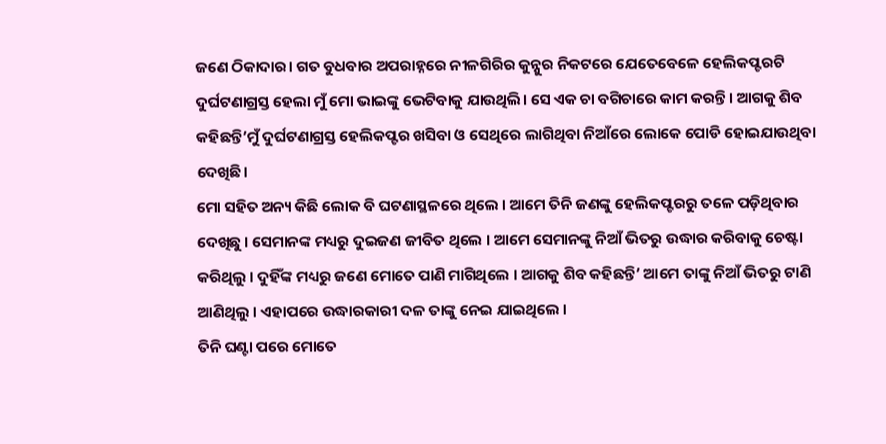ଜଣେ ଠିକାଦାର। ଗତ ବୁଧବାର ଅପରାହ୍ନରେ ନୀଳଗିରିର କୁନ୍ନୁର ନିକଟରେ ଯେତେବେଳେ ହେଲିକପ୍ଟରଟି ଦୁର୍ଘଟଣାଗ୍ରସ୍ତ ହେଲା ମୁଁ ମୋ ଭାଇଙ୍କୁ ଭେଟିବାକୁ ଯାଉଥିଲି। ସେ ଏକ ଚା ବଗିଚାରେ କାମ କରନ୍ତି । ଆଗକୁ ଶିବ କହିଛନ୍ତି’ମୁଁ ଦୁର୍ଘଟଣାଗ୍ରସ୍ତ ହେଲିକପ୍ଟର ଖସିବା ଓ ସେଥିରେ ଲାଗିଥିବା ନିଆଁରେ ଲୋକେ ପୋଡି ହୋଇଯାଉଥିବା ଦେଖିଛି।
ମୋ ସହିତ ଅନ୍ୟ କିଛି ଲୋକ ବି ଘଟଣାସ୍ଥଳରେ ଥିଲେ । ଆମେ ତିନି ଜଣଙ୍କୁ ହେଲିକପ୍ଟରରୁ ତଳେ ପଡ଼ିଥିବାର ଦେଖିଛୁ । ସେମାନଙ୍କ ମଧ୍ୟରୁ ଦୁଇଜଣ ଜୀବିତ ଥିଲେ । ଆମେ ସେମାନଙ୍କୁ ନିଆଁ ଭିତରୁ ଉଦ୍ଧାର କରିବାକୁ ଚେଷ୍ଟା କରିଥିଲୁ । ଦୁହିଁଙ୍କ ମଧ୍ୟରୁ ଜଣେ ମୋତେ ପାଣି ମାଗିଥିଲେ । ଆଗକୁ ଶିବ କହିଛନ୍ତି’ ଆମେ ତାଙ୍କୁ ନିଆଁ ଭିତରୁ ଟାଣି ଆଣିଥିଲୁ । ଏହାପରେ ଉଦ୍ଧାରକାରୀ ଦଳ ତାଙ୍କୁ ନେଇ ଯାଇଥିଲେ ।
ତିନି ଘଣ୍ଟା ପରେ ମୋତେ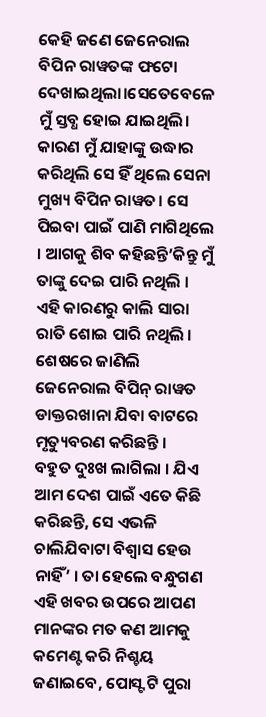କେହି ଜଣେ ଜେନେରାଲ ବିପିନ ରାୱତଙ୍କ ଫଟୋ ଦେଖାଇଥିଲା।ସେତେବେଳେ ମୁଁ ସ୍ତବ୍ଧ ହୋଇ ଯାଇଥିଲି। କାରଣ ମୁଁ ଯାହାଙ୍କୁ ଉଦ୍ଧାର କରିଥିଲି ସେ ହିଁ ଥିଲେ ସେନା ମୁଖ୍ୟ ବିପିନ ରାୱତ। ସେ ପିଇବା ପାଇଁ ପାଣି ମାଗିଥିଲେ । ଆଗକୁ ଶିବ କହିଛନ୍ତି’କିନ୍ତୁ ମୁଁ ତାଙ୍କୁ ଦେଇ ପାରି ନଥିଲି । ଏହି କାରଣରୁ କାଲି ସାରା ରାତି ଶୋଇ ପାରି ନଥିଲି । ଶେଷରେ ଜାଣିଲି ଜେନେରାଲ ବିପିନ୍ ରାୱତ ଡାକ୍ତରଖାନା ଯିବା ବାଟରେ ମୃତ୍ୟୁବରଣ କରିଛନ୍ତି ।
ବହୁତ ଦୁଃଖ ଲାଗିଲା । ଯିଏ ଆମ ଦେଶ ପାଇଁ ଏତେ କିଛି କରିଛନ୍ତି, ସେ ଏଭଳି ଚାଲିଯିବାଟା ବିଶ୍ବାସ ହେଉ ନାହିଁ’ । ତା ହେଲେ ବନ୍ଧୁଗଣ ଏହି ଖବର ଉପରେ ଆପଣ ମାନଙ୍କର ମତ କଣ ଆମକୁ କମେଣ୍ଟ କରି ନିଶ୍ଚୟ ଜଣାଇବେ, ପୋସ୍ଟ ଟି ପୁରା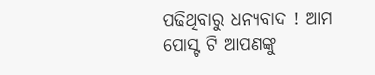ପଢିଥିବାରୁ ଧନ୍ୟବାଦ ! ଆମ ପୋସ୍ଟ ଟି ଆପଣଙ୍କୁ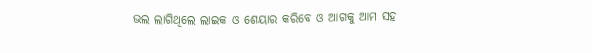ଭଲ ଲାଗିଥିଲେ ଲାଇକ ଓ ଶେୟାର କରିବେ ଓ ଆଗକୁ ଆମ ସହ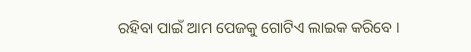ରହିବା ପାଇଁ ଆମ ପେଜକୁ ଗୋଟିଏ ଲାଇକ କରିବେ ।